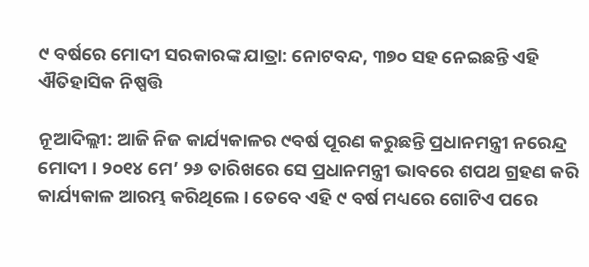୯ ବର୍ଷରେ ମୋଦୀ ସରକାରଙ୍କ ଯାତ୍ରା: ନୋଟବନ୍ଦ, ୩୭୦ ସହ ନେଇଛନ୍ତି ଏହି ଐତିହାସିକ ନିଷ୍ପତ୍ତି

ନୂଆଦିଲ୍ଲୀ: ଆଜି ନିଜ କାର୍ଯ୍ୟକାଳର ୯ବର୍ଷ ପୂରଣ କରୁଛନ୍ତି ପ୍ରଧାନମନ୍ତ୍ରୀ ନରେନ୍ଦ୍ର ମୋଦୀ । ୨୦୧୪ ମେ’ ୨୬ ତାରିଖରେ ସେ ପ୍ରଧାନମନ୍ତ୍ରୀ ଭାବରେ ଶପଥ ଗ୍ରହଣ କରି କାର୍ଯ୍ୟକାଳ ଆରମ୍ଭ କରିଥିଲେ । ତେବେ ଏହି ୯ ବର୍ଷ ମଧ୍ୟରେ ଗୋଟିଏ ପରେ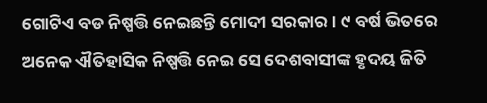ଗୋଟିଏ ବଡ ନିଷ୍ପତ୍ତି ନେଇଛନ୍ତି ମୋଦୀ ସରକାର । ୯ ବର୍ଷ ଭିତରେ ଅନେକ ଐତିହାସିକ ନିଷ୍ପତ୍ତି ନେଇ ସେ ଦେଶବାସୀଙ୍କ ହୃଦୟ ଜିତି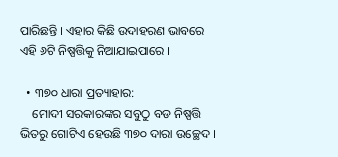ପାରିଛନ୍ତି । ଏହାର କିଛି ଉଦାହରଣ ଭାବରେ ଏହି ୬ଟି ନିଷ୍ପତ୍ତିକୁ ନିଆଯାଇପାରେ ।

  • ୩୭୦ ଧାରା ପ୍ରତ୍ୟାହାର:
    ମୋଦୀ ସରକାରଙ୍କର ସବୁଠୁ ବଡ ନିଷ୍ପତ୍ତି ଭିତରୁ ଗୋଟିଏ ହେଉଛି ୩୭୦ ଦାରା ଉଚ୍ଛେଦ ।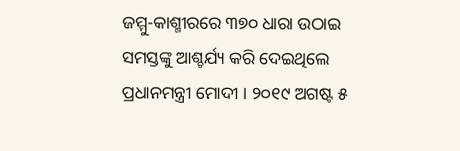ଜମ୍ମୁ-କାଶ୍ମୀରରେ ୩୭୦ ଧାରା ଉଠାଇ ସମସ୍ତଙ୍କୁ ଆଶ୍ଚର୍ଯ୍ୟ କରି ଦେଇଥିଲେ ପ୍ରଧାନମନ୍ତ୍ରୀ ମୋଦୀ । ୨୦୧୯ ଅଗଷ୍ଟ ୫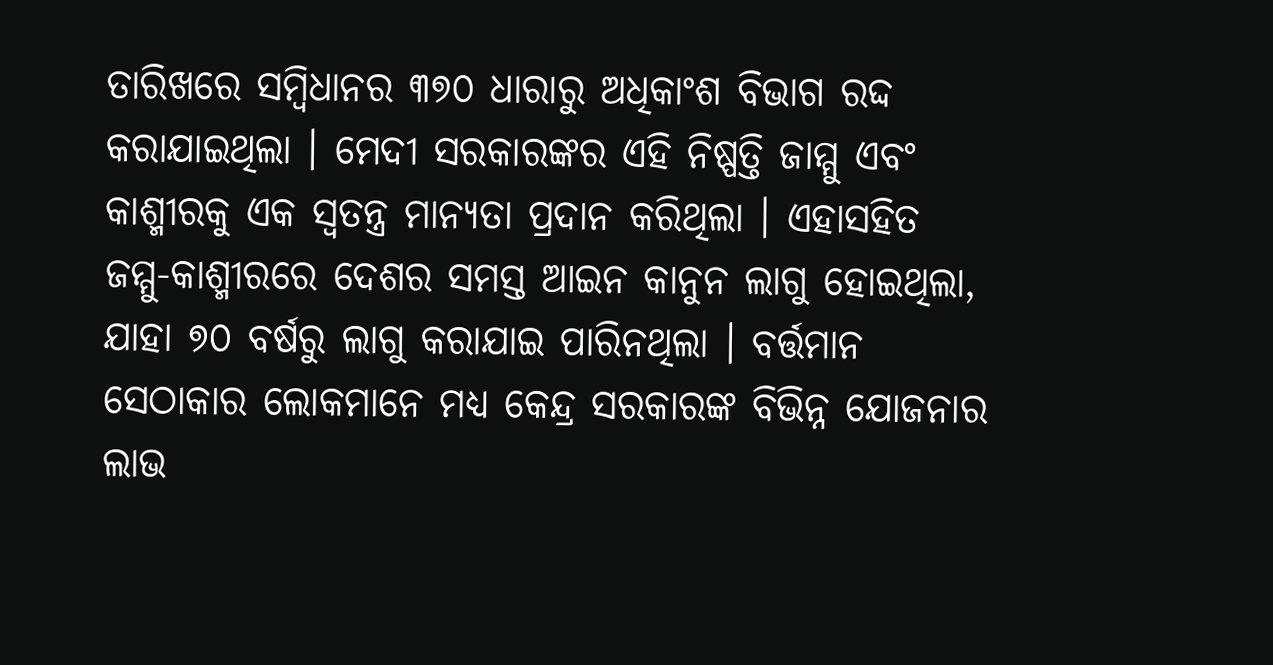ତାରିଖରେ ସମ୍ବିଧାନର ୩୭୦ ଧାରାରୁ ଅଧିକାଂଶ ବିଭାଗ ରଦ୍ଦ କରାଯାଇଥିଲା । ମେଦୀ ସରକାରଙ୍କର ଏହି ନିଷ୍ପତ୍ତି ଜାମ୍ମୁ ଏବଂ କାଶ୍ମୀରକୁ ଏକ ସ୍ୱତନ୍ତ୍ର ମାନ୍ୟତା ପ୍ରଦାନ କରିଥିଲା । ଏହାସହିତ ଜମ୍ମୁ-କାଶ୍ମୀରରେ ଦେଶର ସମସ୍ତ ଆଇନ କାନୁନ ଲାଗୁ ହୋଇଥିଲା, ଯାହା ୭୦ ବର୍ଷରୁ ଲାଗୁ କରାଯାଇ ପାରିନଥିଲା । ବର୍ତ୍ତମାନ ସେଠାକାର ଲୋକମାନେ ମଧ୍ୟ କେନ୍ଦ୍ର ସରକାରଙ୍କ ବିଭିନ୍ନ ଯୋଜନାର ଲାଭ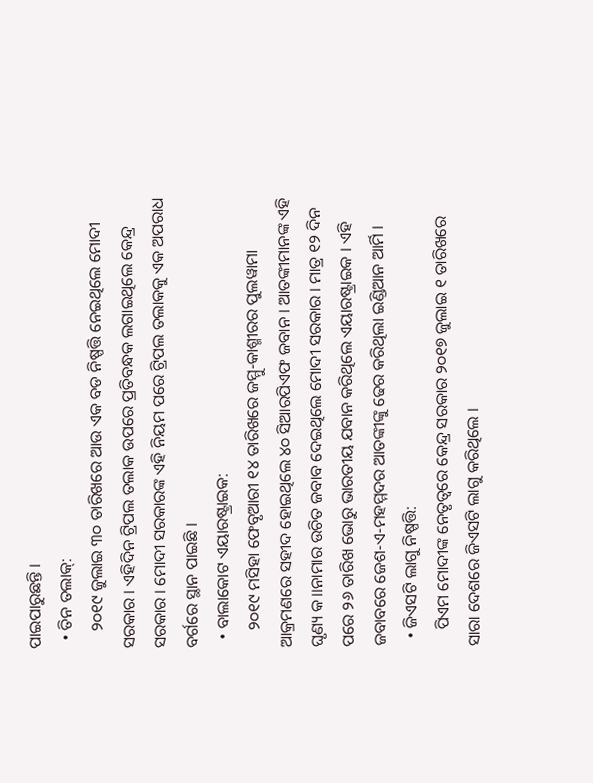ପାଇପାରୁଛନ୍ତି ।
  • ତିନ ତଲାକ୍:
    ୨୦୧୯ ଜୁଲାଇ ୩୦ ତାରିଖରେ ଆଉ ଏକ ବଡ ନିଷ୍ପତ୍ତି ନେଇଥିଲେ ମୋଦୀ ସରକାର । ଏହିଦିନ ଟ୍ରିପଲ ତଲାକ ଉପରେ ପ୍ରତିବନ୍ଧକ ଲଗାଇଥିଲେ କେନ୍ଦ୍ର ସରକାର । ମୋଦୀ ସରକାରଙ୍କ ଏହି ନିୟମ ପରେ ଟ୍ରିପଲ ତଲାକକୁ ଏକ ଅପରାଧ ବର୍ଗରେ ସ୍ଥାନ ପାଇଛି ।
  • ବାଲାକୋଟ ଏୟାରଷ୍ଟ୍ରାଇକ:
    ୨୦୧୯ ମସିହା ଫେବୃଆରୀ ୧୪ ତାରିଖରେ ଜମ୍ମୁ-କାଶ୍ମୀରର ପୁଲୱାମା ଆକ୍ରମଣରେ ସହୀଦ ହୋଇଥିଲେ ୪୦ ସିଆରପିଏଫ ଜବାନ । ଆତଙ୍କୀମାନଙ୍କ ଏହି ଘୃଣ୍ୟ କ।।ନାମାର ଉଚିତ ଜବାବ ଦେଇଥିଲେ ମୋଦୀ ସରକାର । ମାତ୍ର ୧୨ ଦିନ ପରେ ୨୬ ତାରିଖ ଭୋରୁ ଭାରତୀୟ ଯବାନ କରିଥିଲେ ଏୟାରଷ୍ଟ୍ରାଇକ । ଏହି ଜବାବରେ ଜେଶ-ଏ-ମହମ୍ମଦର ଆତଙ୍କୀଙ୍କୁ ଢେର କରିଥିଲା ଇଣ୍ଡିଆନ ଆର୍ମି ।
  • ଜିଏସଟି ଲାଗୁ ନିଷ୍ପତ୍ତି:
    ପିଏମ ମୋଦୀଙ୍କ ନେତୃତ୍ୱରେ କେନ୍ଦ୍ର ସରକାର ୨୦୧୭ ଜୁଲାଇ ୧ ତାରିଖରେ ସାରା ଦେଶରେ ଜିଏସଟି ଲାଗୁ କରିଥିଲେ ।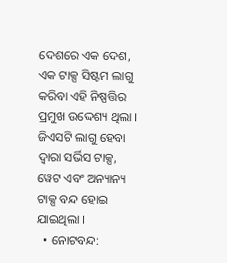ଦେଶରେ ଏକ ଦେଶ, ଏକ ଟାକ୍ସ ସିଷ୍ଟମ ଲାଗୁ କରିବା ଏହି ନିଷ୍ପତ୍ତିର ପ୍ରମୁଖ ଉଦ୍ଦେଶ୍ୟ ଥିଲା । ଜିଏସଟି ଲାଗୁ ହେବା ଦ୍ୱାରା ସର୍ଭିସ ଟାକ୍ସ, ୱେଟ ଏବଂ ଅନ୍ୟାନ୍ୟ ଟାକ୍ସ ବନ୍ଦ ହୋଇ ଯାଇଥିଲା ।
  • ନୋଟବନ୍ଦ: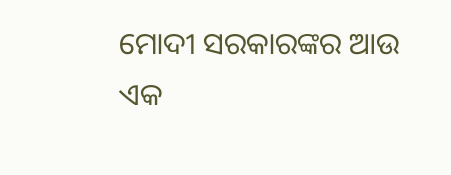ମୋଦୀ ସରକାରଙ୍କର ଆଉ ଏକ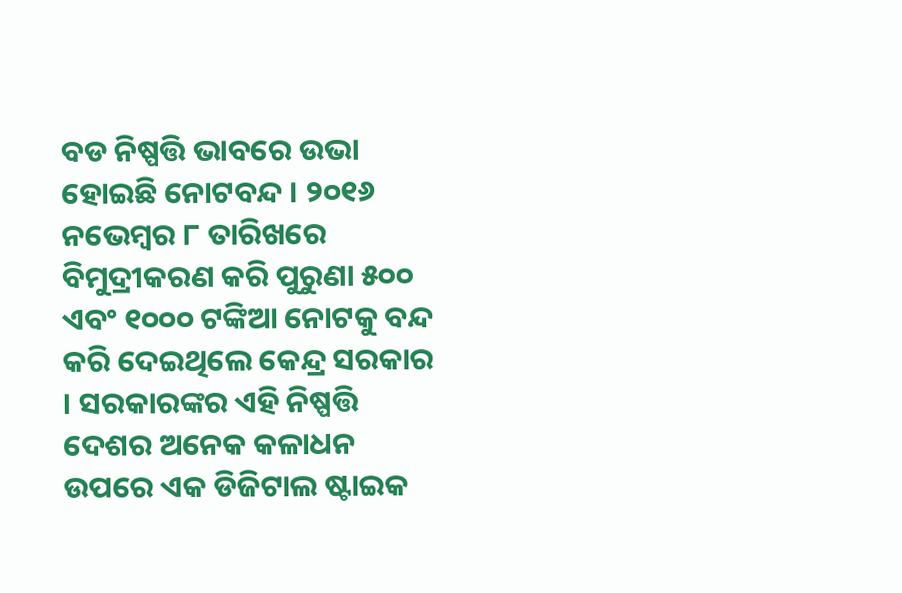ବଡ ନିଷ୍ପତ୍ତି ଭାବରେ ଉଭା ହୋଇଛି ନୋଟବନ୍ଦ । ୨୦୧୬ ନଭେମ୍ବର ୮ ତାରିଖରେ ବିମୁଦ୍ରୀକରଣ କରି ପୁରୁଣା ୫୦୦ ଏବଂ ୧୦୦୦ ଟଙ୍କିଆ ନୋଟକୁ ବନ୍ଦ କରି ଦେଇଥିଲେ କେନ୍ଦ୍ର ସରକାର । ସରକାରଙ୍କର ଏହି ନିଷ୍ପତ୍ତି ଦେଶର ଅନେକ କଳାଧନ ଉପରେ ଏକ ଡିଜିଟାଲ ଷ୍ଟାଇକ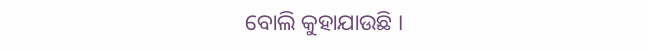ବୋଲି କୁହାଯାଉଛି ।